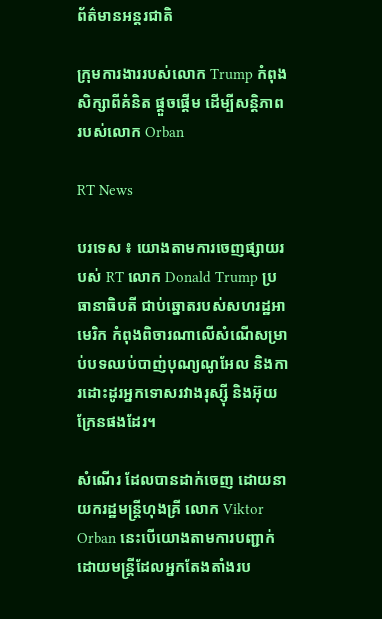ព័ត៌មានអន្តរជាតិ

ក្រុមការងាររបស់លោក Trump កំពុងសិក្សាពីគំនិត ផ្តួចផ្តើម ដើម្បីសន្តិភាព របស់លោក Orban

RT News

បរទេស ៖ យោងតាមការចេញផ្សាយរបស់ RT លោក Donald Trump ប្រធានាធិបតី ជាប់ឆ្នោតរបស់សហរដ្ឋអាមេរិក កំពុងពិចារណាលើសំណើសម្រាប់បទឈប់បាញ់បុណ្យណូអែល និងការដោះដូរអ្នកទោសរវាងរុស្ស៊ី និងអ៊ុយក្រែនផងដែរ។

សំណើរ ដែលបានដាក់ចេញ ដោយនាយករដ្ឋមន្ត្រីហុងគ្រី លោក Viktor Orban នេះបើយោងតាមការបញ្ជាក់ ដោយមន្ត្រីដែលអ្នកតែងតាំងរប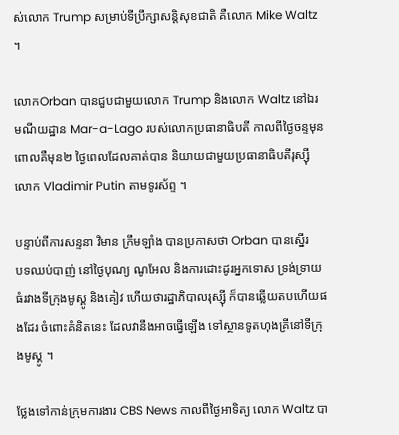ស់លោក Trump សម្រាប់ទីប្រឹក្សាសន្តិសុខជាតិ គឺលោក Mike Waltz ។

លោកOrban បានជួបជាមួយលោក Trump និងលោក Waltz នៅឯរមណីយដ្ឋាន Mar-a-Lago របស់លោកប្រធានាធិបតី កាលពីថ្ងៃចន្ទមុនពោលគឺមុន២ ថ្ងៃពេលដែលគាត់បាន និយាយជាមួយប្រធានាធិបតីរុស្ស៊ីលោក Vladimir Putin តាមទូរស័ព្ទ ។

បន្ទាប់ពីការសន្ទនា វិមាន ក្រឹមឡាំង បានប្រកាសថា Orban បានស្នើរ
បទឈប់បាញ់ នៅថ្ងៃបុណ្យ ណូអែល និងការដោះដូរអ្នកទោស ទ្រង់ទ្រាយធំរវាងទីក្រុងមូស្គូ និងគៀវ ហើយថារដ្ឋាភិបាលរុស្ស៊ី ក៏បានឆ្លើយតបហើយផងដែរ ចំពោះគំនិតនេះ ដែលវានឹងអាចធ្វើឡើង ទៅស្ថានទូតហុងគ្រីនៅទីក្រុងមូស្គូ ។

ថ្លែងទៅកាន់ក្រុមការងារ CBS News កាលពីថ្ងៃអាទិត្យ លោក Waltz បា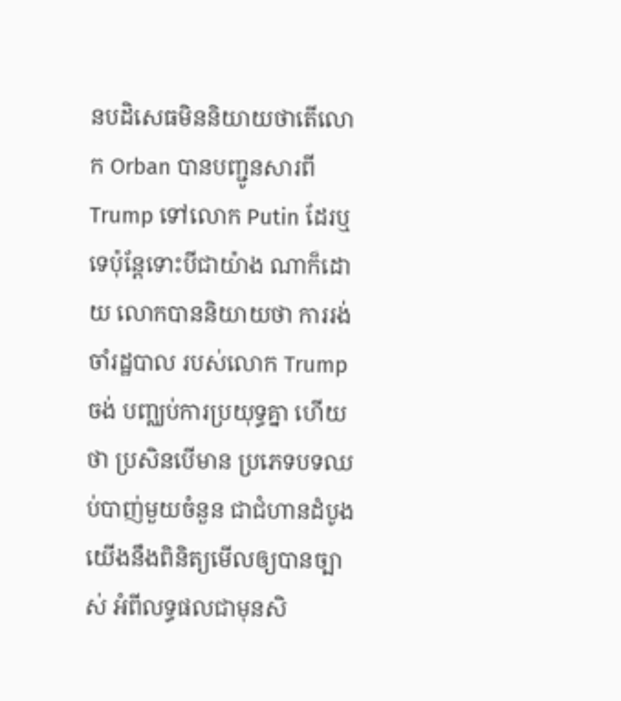នបដិសេធមិននិយាយថាតើលោក Orban បានបញ្ជូនសារពី Trump ទៅលោក Putin ដែរឬទេប៉ុន្តែទោះបីជាយ៉ាង ណាក៏ដោយ លោកបាននិយាយថា ការរង់ចាំរដ្ឋបាល របស់លោក Trump ចង់ បញ្ឈប់ការប្រយុទ្ធគ្នា ហើយថា ប្រសិនបើមាន ប្រភេទបទឈប់បាញ់មួយចំនួន ជាជំហានដំបូង យើងនឹងពិនិត្យមើលឲ្យបានច្បាស់ អំពីលទ្ធផលជាមុនសិ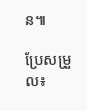ន៕

ប្រែសម្រួល៖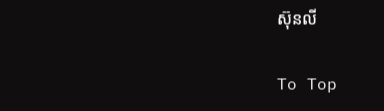ស៊ុនលី

To Top